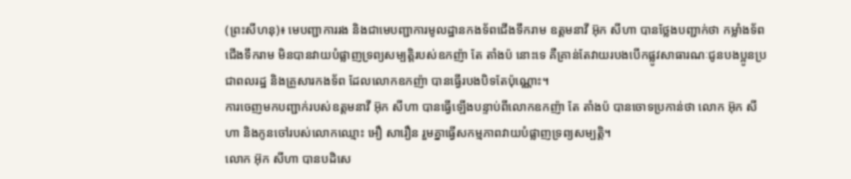(ព្រះសីហនុ)៖ មេបញ្ជាការរង និងជាមេបញ្ជាការមូលដ្ឋានកងទ័ពជើងទឹករាម ឧត្តមនាវី អ៊ុក សីហា បានថ្លែងបញ្ជាក់ថា កម្លាំងទ័ពជើងទឹករាម មិនបានវាយបំផ្លាញទ្រព្យសម្បត្តិរបស់ឧកញ៉ា តែ តាំងប៉ នោះទេ គឺគ្រាន់តែវាយរបងបើកផ្លូវសាធារណៈជូនបងប្អូនប្រជាពលរដ្ឋ និងគ្រួសារកងទ័ព ដែលលោកឧកញ៉ា បានធ្វើរបងបិទតែប៉ុណ្ណោះ។
ការចេញមកបញ្ជាក់របស់ឧត្តមនាវី អ៊ុក សីហា បានធ្វើឡើងបន្ទាប់ពីលោកឧកញ៉ា តែ តាំងប៉ បានចោទប្រកាន់ថា លោក អ៊ុក សីហា និងកូនចៅរបស់លោកឈ្មោះ អឿ សារឿន រួមគ្នាធ្វើសកម្មភាពវាយបំផ្លាញទ្រព្យសម្បត្តិ។
លោក អ៊ុក សីហា បានបដិសេ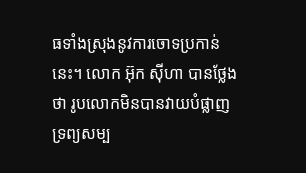ធទាំងស្រុងនូវការចោទប្រកាន់នេះ។ លោក អ៊ុក ស៊ីហា បានថ្លែងថា រូបលោកមិនបានវាយបំផ្លាញទ្រព្យសម្ប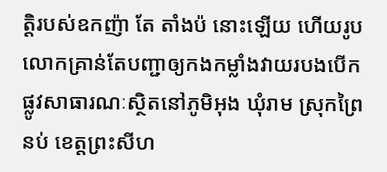ត្តិរបស់ឧកញ៉ា តែ តាំងប៉ នោះឡើយ ហើយរូបលោកគ្រាន់តែបញ្ជាឲ្យកងកម្លាំងវាយរបងបើកផ្លូវសាធារណៈស្ថិតនៅភូមិអុង ឃុំរាម ស្រុកព្រៃនប់ ខេត្តព្រះសីហ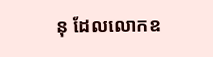នុ ដែលលោកឧ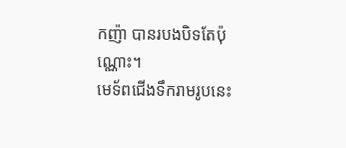កញ៉ា បានរបងបិទតែប៉ុណ្ណោះ។
មេទ័ពជើងទឹករាមរូបនេះ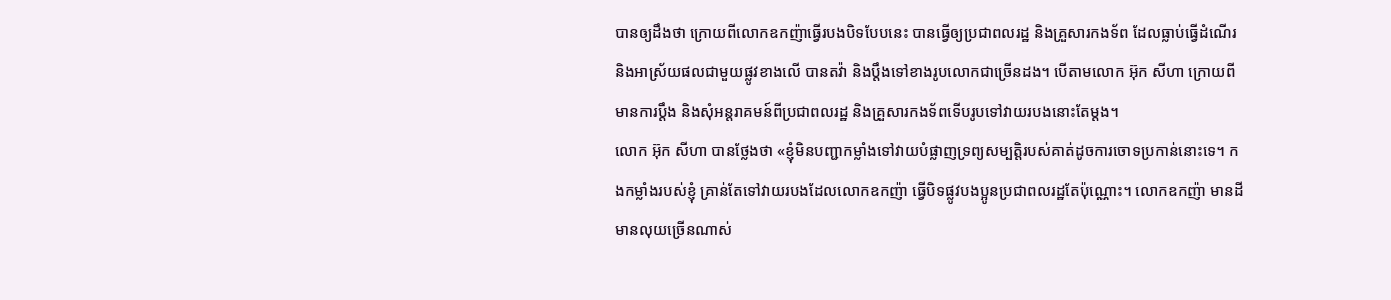បានឲ្យដឹងថា ក្រោយពីលោកឧកញ៉ាធ្វើរបងបិទបែបនេះ បានធ្វើឲ្យប្រជាពលរដ្ឋ និងគ្រួសារកងទ័ព ដែលធ្លាប់ធ្វើដំណើរ និងអាស្រ័យផលជាមួយផ្លូវខាងលើ បានតវ៉ា និងប្តឹងទៅខាងរូបលោកជាច្រើនដង។ បើតាមលោក អ៊ុក សីហា ក្រោយពីមានការប្តឹង និងសុំអន្តរាគមន៍ពីប្រជាពលរដ្ឋ និងគ្រួសារកងទ័ពទើបរូបទៅវាយរបងនោះតែម្តង។
លោក អ៊ុក សីហា បានថ្លែងថា «ខ្ញុំមិនបញ្ជាកម្លាំងទៅវាយបំផ្លាញទ្រព្យសម្បត្តិរបស់គាត់ដូចការចោទប្រកាន់នោះទេ។ កងកម្លាំងរបស់ខ្ញុំ គ្រាន់តែទៅវាយរបងដែលលោកឧកញ៉ា ធ្វើបិទផ្លូវបងប្អូនប្រជាពលរដ្ឋតែប៉ុណ្ណោះ។ លោកឧកញ៉ា មានដី មានលុយច្រើនណាស់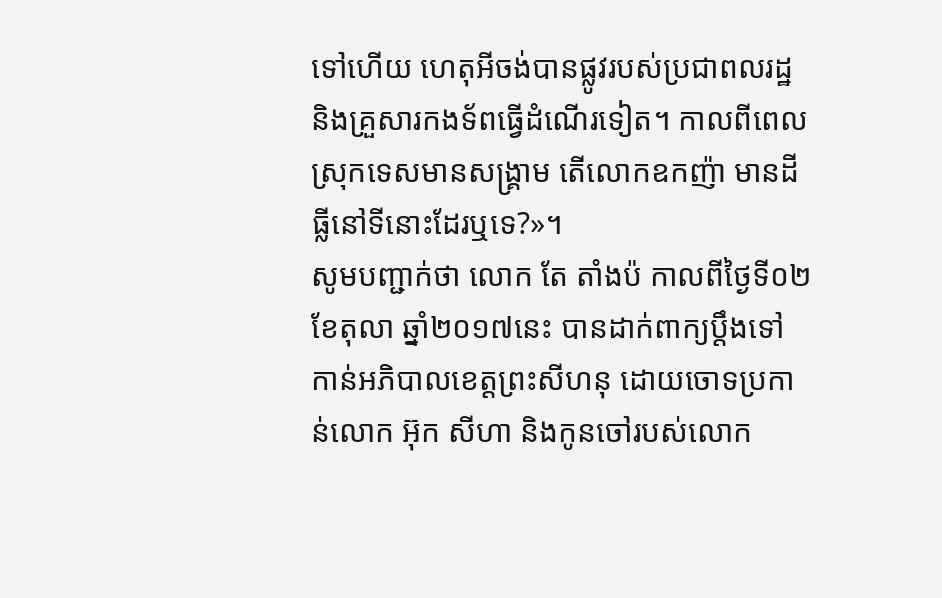ទៅហើយ ហេតុអីចង់បានផ្លូវរបស់ប្រជាពលរដ្ឋ និងគ្រួសារកងទ័ពធ្វើដំណើរទៀត។ កាលពីពេលស្រុកទេសមានសង្រ្គាម តើលោកឧកញ៉ា មានដីធ្លីនៅទីនោះដែរឬទេ?»។
សូមបញ្ជាក់ថា លោក តែ តាំងប៉ កាលពីថ្ងៃទី០២ ខែតុលា ឆ្នាំ២០១៧នេះ បានដាក់ពាក្យប្តឹងទៅកាន់អភិបាលខេត្តព្រះសីហនុ ដោយចោទប្រកាន់លោក អ៊ុក សីហា និងកូនចៅរបស់លោក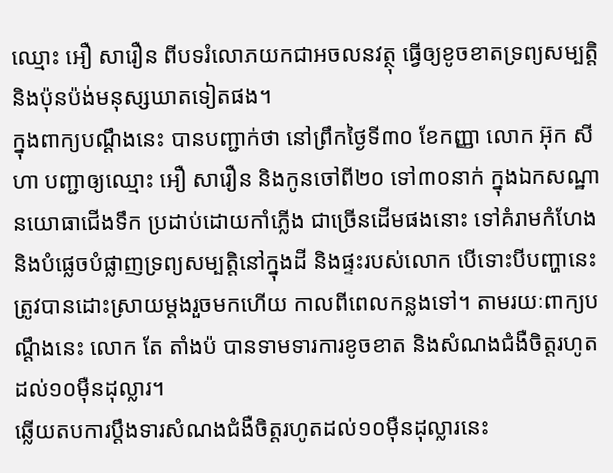ឈ្មោះ អឿ សារឿន ពីបទរំលោភយកជាអចលនវត្ថុ ធ្វើឲ្យខូចខាតទ្រព្យសម្បត្តិ និងប៉ុនប៉ង់មនុស្សឃាតទៀតផង។
ក្នុងពាក្យបណ្ដឹងនេះ បានបញ្ជាក់ថា នៅព្រឹកថ្ងៃទី៣០ ខែកញ្ញា លោក អ៊ុក សីហា បញ្ជាឲ្យឈ្មោះ អឿ សារឿន និងកូនចៅពី២០ ទៅ៣០នាក់ ក្នុងឯកសណ្ឋានយោធាជើងទឹក ប្រដាប់ដោយកាំភ្លើង ជាច្រើនដើមផងនោះ ទៅគំរាមកំហែង និងបំផ្លេចបំផ្លាញទ្រព្យសម្បត្តិនៅក្នុងដី និងផ្ទះរបស់លោក បើទោះបីបញ្ហានេះ ត្រូវបានដោះស្រាយម្ដងរួចមកហើយ កាលពីពេលកន្លងទៅ។ តាមរយៈពាក្យបណ្ដឹងនេះ លោក តែ តាំងប៉ បានទាមទារការខូចខាត និងសំណងជំងឺចិត្តរហូតដល់១០ម៉ឺនដុល្លារ។
ឆ្លើយតបការប្តឹងទារសំណងជំងឺចិត្តរហូតដល់១០ម៉ឺនដុល្លារនេះ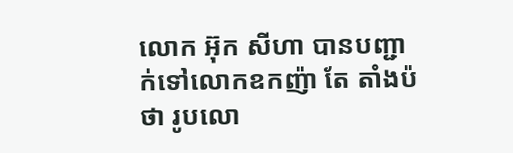លោក អ៊ុក សីហា បានបញ្ជាក់ទៅលោកឧកញ៉ា តែ តាំងប៉ ថា រូបលោ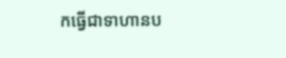កធ្វើជាទាហានប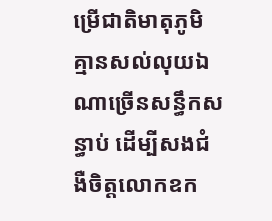ម្រើជាតិមាតុភូមិ គ្មានសល់លុយឯណាច្រើនសន្ធឹកសន្ធាប់ ដើម្បីសងជំងឺចិត្តលោកឧក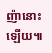ញ៉ានោះឡើយ៕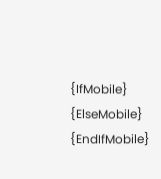{IfMobile}
{ElseMobile}
{EndIfMobile}